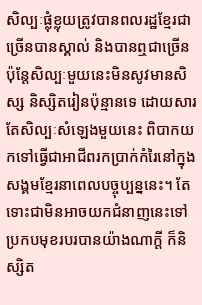សិល្បៈផ្លុំខ្លុយត្រូវបានពលរដ្ឋខ្មែរជាច្រើនបានស្គាល់ និងបានឮជាច្រើន ប៉ុន្តែសិល្បៈមួយនេះមិនសូវមានសិស្ស និស្សិតរៀនប៉ុន្មានទេ ដោយសារតែសិល្បៈសំឡេងមួយនេះ ពិបាកយកទៅធ្វើជាអាជីពរកប្រាក់កំរៃនៅក្នុងសង្គមខ្មែរនាពេលបច្ចុប្បន្ននេះ។ តែទោះជាមិនអាចយកជំនាញនេះទៅប្រកបមុខរបរបានយ៉ាងណាក្តី ក៏និស្សិត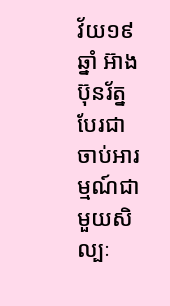វ័យ១៩ ឆ្នាំ អ៊ាង ប៊ុនរ័ត្ន បែរជាចាប់អារម្មណ៍ជាមួយសិល្បៈ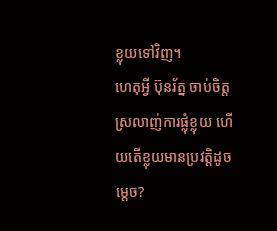ខ្លុយទៅវិញ។
ហេតុអ្វី ប៊ុនរ័ត្ន ចាប់ចិត្តស្រលាញ់ការផ្លុំខ្លុយ ហើយតើខ្លុយមានប្រវត្តិដូចម្តេច?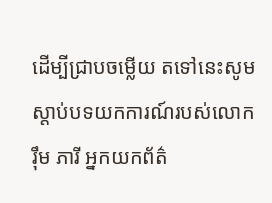ដើម្បីជ្រាបចម្លើយ តទៅនេះសូមស្តាប់បទយកការណ៍របស់លោក រ៉ឹម ភារី អ្នកយកព័ត៌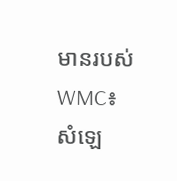មានរបស់ WMC៖
សំឡេ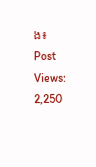ង៖
Post Views: 2,250